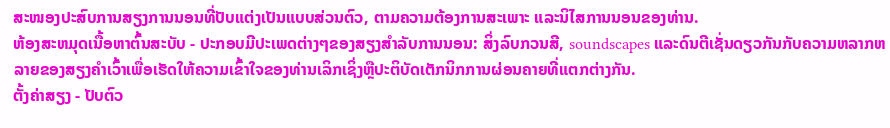ສະໜອງປະສົບການສຽງການນອນທີ່ປັບແຕ່ງເປັນແບບສ່ວນຕົວ, ຕາມຄວາມຕ້ອງການສະເພາະ ແລະນິໄສການນອນຂອງທ່ານ.
ຫ້ອງສະຫມຸດເນື້ອຫາຕົ້ນສະບັບ - ປະກອບມີປະເພດຕ່າງໆຂອງສຽງສໍາລັບການນອນ: ສິ່ງລົບກວນສີ, soundscapes ແລະດົນຕີເຊັ່ນດຽວກັນກັບຄວາມຫລາກຫລາຍຂອງສຽງຄໍາເວົ້າເພື່ອເຮັດໃຫ້ຄວາມເຂົ້າໃຈຂອງທ່ານເລິກເຊິ່ງຫຼືປະຕິບັດເຕັກນິກການຜ່ອນຄາຍທີ່ແຕກຕ່າງກັນ.
ຕັ້ງຄ່າສຽງ - ປັບຕົວ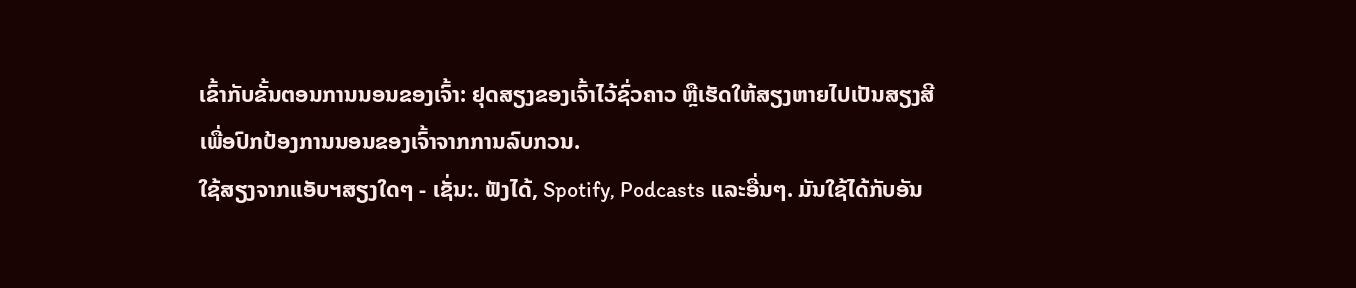ເຂົ້າກັບຂັ້ນຕອນການນອນຂອງເຈົ້າ: ຢຸດສຽງຂອງເຈົ້າໄວ້ຊົ່ວຄາວ ຫຼືເຮັດໃຫ້ສຽງຫາຍໄປເປັນສຽງສີເພື່ອປົກປ້ອງການນອນຂອງເຈົ້າຈາກການລົບກວນ.
ໃຊ້ສຽງຈາກແອັບຯສຽງໃດໆ - ເຊັ່ນ:. ຟັງໄດ້, Spotify, Podcasts ແລະອື່ນໆ. ມັນໃຊ້ໄດ້ກັບອັນ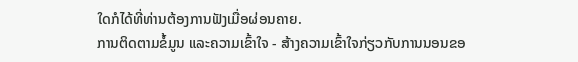ໃດກໍໄດ້ທີ່ທ່ານຕ້ອງການຟັງເມື່ອຜ່ອນຄາຍ.
ການຕິດຕາມຂໍ້ມູນ ແລະຄວາມເຂົ້າໃຈ - ສ້າງຄວາມເຂົ້າໃຈກ່ຽວກັບການນອນຂອ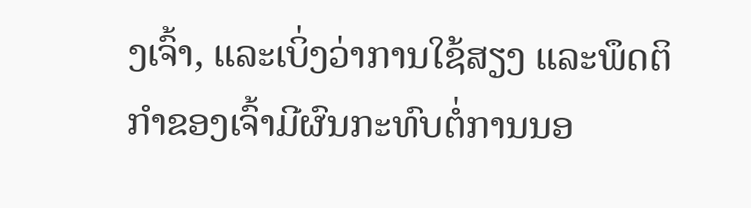ງເຈົ້າ, ແລະເບິ່ງວ່າການໃຊ້ສຽງ ແລະພຶດຕິກໍາຂອງເຈົ້າມີຜົນກະທົບຕໍ່ການນອ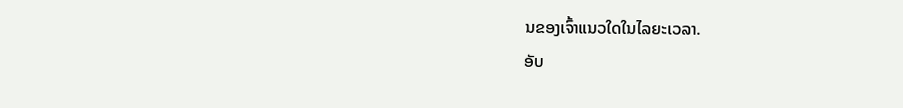ນຂອງເຈົ້າແນວໃດໃນໄລຍະເວລາ.
ອັບ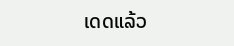ເດດແລ້ວ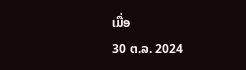ເມື່ອ
30 ຕ.ລ. 2024